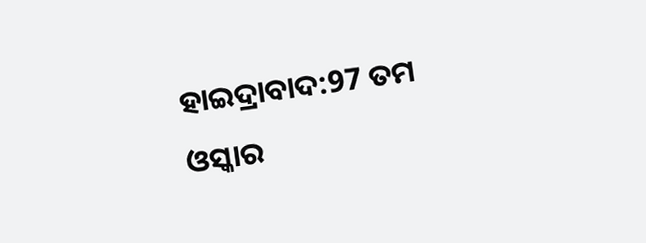ହାଇଦ୍ରାବାଦ:97 ତମ ଓସ୍କାର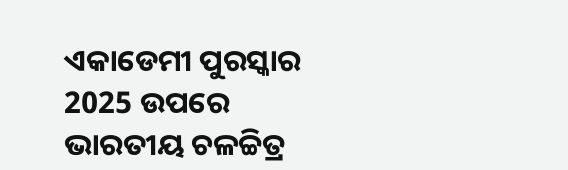ଏକାଡେମୀ ପୁରସ୍କାର 2025 ଉପରେ ଭାରତୀୟ ଚଳଚ୍ଚିତ୍ର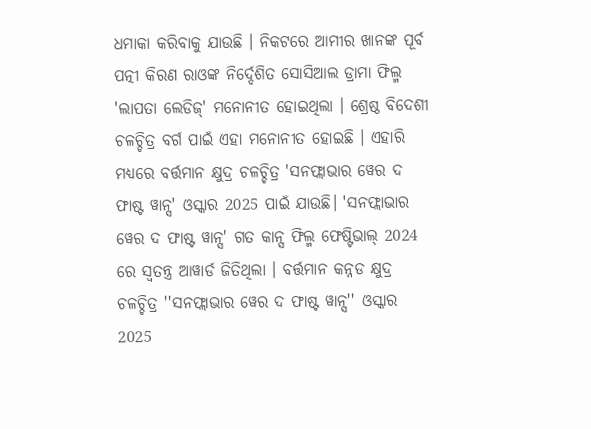ଧମାକା କରିବାକୁ ଯାଉଛି । ନିକଟରେ ଆମୀର ଖାନଙ୍କ ପୂର୍ବ ପତ୍ନୀ କିରଣ ରାଓଙ୍କ ନିର୍ଦ୍ଦେଶିତ ସୋସିଆଲ ଡ୍ରାମା ଫିଲ୍ମ 'ଲାପତା ଲେଡିଜ୍' ମନୋନୀତ ହୋଇଥିଲା । ଶ୍ରେଷ୍ଠ ବିଦେଶୀ ଚଳଚ୍ଚିତ୍ର ବର୍ଗ ପାଇଁ ଏହା ମନୋନୀତ ହୋଇଛି । ଏହାରି ମଧ୍ୟରେ ବର୍ତ୍ତମାନ କ୍ଷୁଦ୍ର ଚଳଚ୍ଚିତ୍ର 'ସନଫ୍ଲାଭାର ୱେର ଦ ଫାଷ୍ଟ ୱାନ୍ସ' ଓସ୍କାର 2025 ପାଇଁ ଯାଉଛି। 'ସନଫ୍ଲାଭାର ୱେର ଦ ଫାଷ୍ଟ ୱାନ୍ସ' ଗତ କାନ୍ସ ଫିଲ୍ମ ଫେଷ୍ଟିଭାଲ୍ 2024 ରେ ସ୍ୱତନ୍ତ୍ର ଆୱାର୍ଡ ଜିତିଥିଲା । ବର୍ତ୍ତମାନ କନ୍ନଡ କ୍ଷୁଦ୍ର ଚଳଚ୍ଚିତ୍ର ''ସନଫ୍ଲାଭାର ୱେର ଦ ଫାଷ୍ଟ ୱାନ୍ସ'' ଓସ୍କାର 2025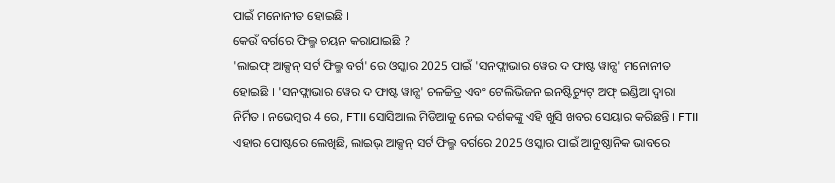ପାଇଁ ମନୋନୀତ ହୋଇଛି ।
କେଉଁ ବର୍ଗରେ ଫିଲ୍ମ ଚୟନ କରାଯାଇଛି ?
'ଲାଇଫ୍ ଆକ୍ସନ୍ ସର୍ଟ ଫିଲ୍ମ ବର୍ଗ' ରେ ଓସ୍କାର 2025 ପାଇଁ 'ସନଫ୍ଲାଭାର ୱେର ଦ ଫାଷ୍ଟ ୱାନ୍ସ' ମନୋନୀତ ହୋଇଛି । 'ସନଫ୍ଲାଭାର ୱେର ଦ ଫାଷ୍ଟ ୱାନ୍ସ' ଚଳଚ୍ଚିତ୍ର ଏବଂ ଟେଲିଭିଜନ ଇନଷ୍ଟିଚ୍ୟୁଟ୍ ଅଫ୍ ଇଣ୍ଡିଆ ଦ୍ୱାରା ନିର୍ମିତ । ନଭେମ୍ବର 4 ରେ, FTII ସୋସିଆଲ ମିଡିଆକୁ ନେଇ ଦର୍ଶକଙ୍କୁ ଏହି ଖୁସି ଖବର ସେୟାର କରିଛନ୍ତି । FTII ଏହାର ପୋଷ୍ଟରେ ଲେଖିଛି, ଲାଇଭ୍ ଆକ୍ସନ୍ ସର୍ଟ ଫିଲ୍ମ ବର୍ଗରେ 2025 ଓସ୍କାର ପାଇଁ ଆନୁଷ୍ଠାନିକ ଭାବରେ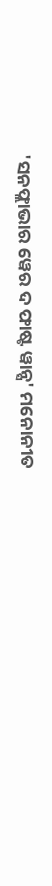'ସନଫ୍ଲାଭାର ୱେର ଦ ଫାଷ୍ଟ ୱାନ୍ସ' ମନୋନୀତ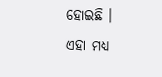ହୋଇଛି ।
ଏହା ମଧ୍ୟ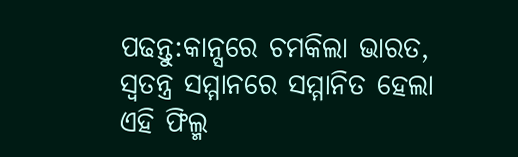ପଢନ୍ତୁ:କାନ୍ସରେ ଚମକିଲା ଭାରତ, ସ୍ବତନ୍ତ୍ର ସମ୍ମାନରେ ସମ୍ମାନିତ ହେଲା ଏହି ଫିଲ୍ମ